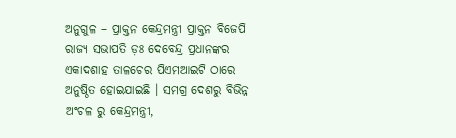ଅନୁଗୁଳ – ପ୍ରାକ୍ତନ କେନ୍ଦ୍ରମନ୍ତ୍ରୀ ପ୍ରାକ୍ତନ ବିଜେପି ରାଜ୍ୟ ସଭାପତି ଡ଼ଃ ଦେବେନ୍ଦ୍ର ପ୍ରଧାନଙ୍କର ଏକାଦଶାହ ତାଳଚେର ପିଏମଆଇଟି ଠାରେ ଅନୁଷ୍ଠିତ ହୋଇଯାଇଛି । ସମଗ୍ର ଦେଶରୁ ବିଭିନ୍ନ ଅଂଚଳ ରୁ କେନ୍ଦ୍ରମନ୍ତ୍ରୀ,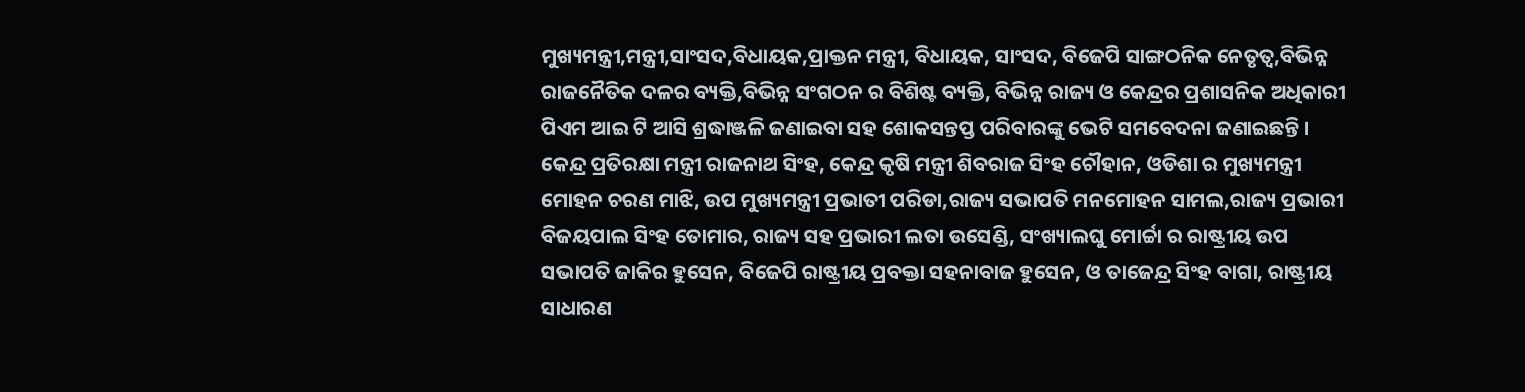ମୁଖ୍ୟମନ୍ତ୍ରୀ,ମନ୍ତ୍ରୀ,ସାଂସଦ,ବିଧାୟକ,ପ୍ରାକ୍ତନ ମନ୍ତ୍ରୀ, ବିଧାୟକ, ସାଂସଦ, ବିଜେପି ସାଙ୍ଗଠନିକ ନେତୃତ୍ୱ,ବିଭିନ୍ନ ରାଜନୈତିକ ଦଳର ବ୍ୟକ୍ତି,ବିଭିନ୍ନ ସଂଗଠନ ର ବିଶିଷ୍ଟ ବ୍ୟକ୍ତି, ବିଭିନ୍ନ ରାଜ୍ୟ ଓ କେନ୍ଦ୍ରର ପ୍ରଶାସନିକ ଅଧିକାରୀ ପିଏମ ଆଇ ଟି ଆସି ଶ୍ରଦ୍ଧାଞ୍ଜଳି ଜଣାଇବା ସହ ଶୋକସନ୍ତପ୍ତ ପରିବାରଙ୍କୁ ଭେଟି ସମବେଦନା ଜଣାଇଛନ୍ତି । କେନ୍ଦ୍ର ପ୍ରତିରକ୍ଷା ମନ୍ତ୍ରୀ ରାଜନାଥ ସିଂହ, କେନ୍ଦ୍ର କୃଷି ମନ୍ତ୍ରୀ ଶିବରାଜ ସିଂହ ଚୌହାନ, ଓଡିଶା ର ମୁଖ୍ୟମନ୍ତ୍ରୀ ମୋହନ ଚରଣ ମାଝି, ଉପ ମୁଖ୍ୟମନ୍ତ୍ରୀ ପ୍ରଭାତୀ ପରିଡା,ରାଜ୍ୟ ସଭାପତି ମନମୋହନ ସାମଲ,ରାଜ୍ୟ ପ୍ରଭାରୀ ବିଜୟପାଲ ସିଂହ ତୋମାର, ରାଜ୍ୟ ସହ ପ୍ରଭାରୀ ଲତା ଉସେଣ୍ଡି, ସଂଖ୍ୟାଲଘୁ ମୋର୍ଚ୍ଚା ର ରାଷ୍ଟ୍ରୀୟ ଉପ ସଭାପତି ଜାକିର ହୁସେନ, ବିଜେପି ରାଷ୍ଟ୍ରୀୟ ପ୍ରବକ୍ତା ସହନାବାଜ ହୁସେନ, ଓ ତାଜେନ୍ଦ୍ର ସିଂହ ବାଗା, ରାଷ୍ଟ୍ରୀୟ ସାଧାରଣ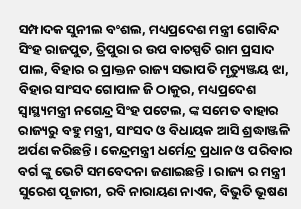ସମ୍ପାଦକ ସୁନୀଲ ବଂଶଲ, ମଧ୍ୟପ୍ରଦେଶ ମନ୍ତ୍ରୀ ଗୋବିନ୍ଦ ସିଂହ ରାଜପୁତ, ତ୍ରିପୁରା ର ଉପ ବାଚସ୍ପତି ରାମ ପ୍ରସାଦ ପାଲ, ବିହାର ର ପ୍ରାକ୍ତନ ରାଜ୍ୟ ସଭାପତି ମୃତ୍ୟୁଞ୍ଜୟ ଝା, ବିହାର ସାଂସଦ ଗୋପାଳ ଜି ଠାକୁର, ମଧ୍ୟପ୍ରଦେଶ ସ୍ୱାସ୍ଥ୍ୟମନ୍ତ୍ରୀ ନଗେନ୍ଦ୍ର ସିଂହ ପଟେଲ, ଙ୍କ ସମେତ ବାହାର ରାଜ୍ୟରୁ ବହୁ ମନ୍ତ୍ରୀ, ସାଂସଦ ଓ ବିଧାୟକ ଆସି ଶ୍ରଦ୍ଧାଞ୍ଜଳି ଅର୍ପଣ କରିଛନ୍ତି । କେନ୍ଦ୍ରମନ୍ତ୍ରୀ ଧର୍ମେନ୍ଦ୍ର ପ୍ରଧାନ ଓ ପରିବାର ବର୍ଗ ଙ୍କୁ ଭେଟି ସମବେଦନା ଜଣାଇଛନ୍ତି । ରାଜ୍ୟ ର ମନ୍ତ୍ରୀ ସୁରେଶ ପୂଜାରୀ, ରବି ନାରାୟଣ ନାଏକ, ବିଭୁତି ଭୂଷଣ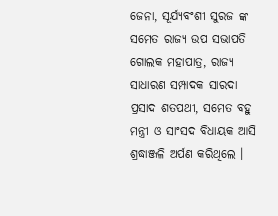ଜେନା, ସୂର୍ଯ୍ୟବଂଶୀ ସୁରଜ ଙ୍କ ସମେତ ରାଜ୍ୟ ଉପ ସଭାପତି ଗୋଲକ ମହାପାତ୍ର, ରାଜ୍ୟ ସାଧାରଣ ସମ୍ପାଦକ ସାରଦା ପ୍ରସାଦ ଶତପଥୀ, ସମେତ ବହୁ ମନ୍ତ୍ରୀ ଓ ସାଂସଦ ବିଧାୟକ ଆସି ଶ୍ରଦ୍ଧାଞ୍ଜଳି ଅର୍ପଣ କରିଥିଲେ ।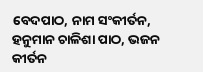ବେଦପାଠ, ନାମ ସଂକୀର୍ତନ, ହନୁମାନ ଚାଳିଶା ପାଠ, ଭଜନ କୀର୍ତନ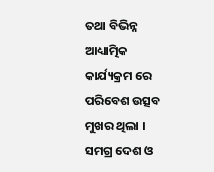ତଥା ବିଭିନ୍ନ ଆଧ୍ୟାତ୍ମିକ କାର୍ଯ୍ୟକ୍ରମ ରେ ପରିବେଶ ଉତ୍ସବ ମୁଖର ଥିଲା । ସମଗ୍ର ଦେଶ ଓ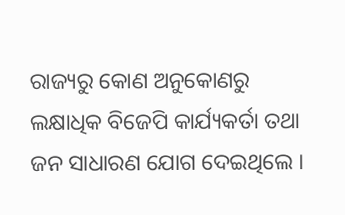ରାଜ୍ୟରୁ କୋଣ ଅନୁକୋଣରୁ ଲକ୍ଷାଧିକ ବିଜେପି କାର୍ଯ୍ୟକର୍ତା ତଥା ଜନ ସାଧାରଣ ଯୋଗ ଦେଇଥିଲେ ।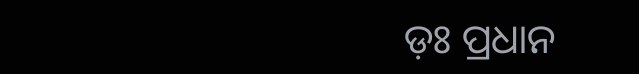ଡ଼ଃ ପ୍ରଧାନ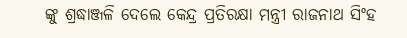ଙ୍କୁ ଶ୍ରଦ୍ଧାଞ୍ଜଳି ଦେଲେ କେନ୍ଦ୍ର ପ୍ରତିରକ୍ଷା ମନ୍ତ୍ରୀ ରାଜନାଥ ସିଂହ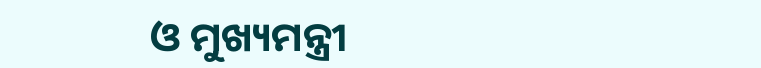ଓ ମୁଖ୍ୟମନ୍ତ୍ରୀ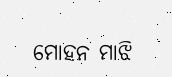ମୋହନ ମାଝି